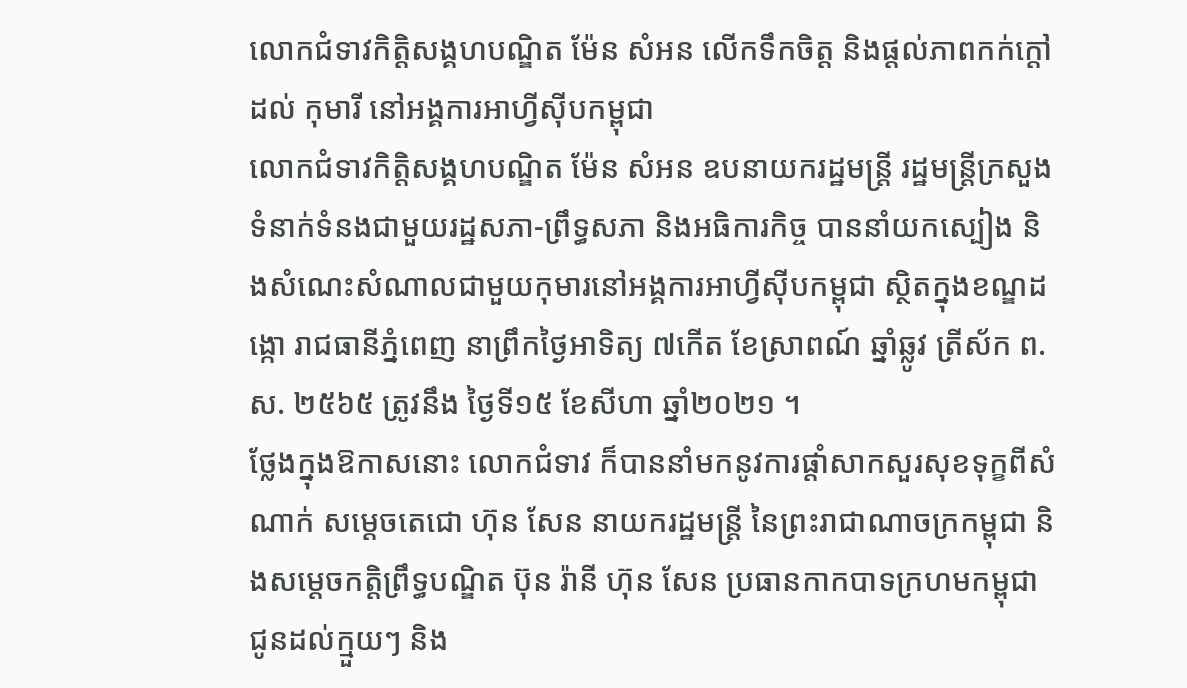លោកជំទាវកិត្តិសង្គហបណ្ឌិត ម៉ែន សំអន លើកទឹកចិត្ត និងផ្តល់ភាពកក់ក្តៅដល់ កុមារី នៅអង្គការអាហ្វីស៊ីបកម្ពុជា
លោកជំទាវកិត្តិសង្គហបណ្ឌិត ម៉ែន សំអន ឧបនាយករដ្ឋមន្រ្តី រដ្ឋមន្ត្រីក្រសួងទំនាក់ទំនងជាមួយរដ្ឋសភា-ព្រឹទ្ធសភា និងអធិការកិច្ច បាននាំយកស្បៀង និងសំណេះសំណាលជាមួយកុមារនៅអង្គការអាហ្វីស៊ីបកម្ពុជា ស្ថិតក្នុងខណ្ឌដង្កោ រាជធានីភ្នំពេញ នាព្រឹកថ្ងៃអាទិត្យ ៧កើត ខែស្រាពណ៍ ឆ្នាំឆ្លូវ ត្រីស័ក ព.ស. ២៥៦៥ ត្រូវនឹង ថ្ងៃទី១៥ ខែសីហា ឆ្នាំ២០២១ ។
ថ្លែងក្នុងឱកាសនោះ លោកជំទាវ ក៏បាននាំមកនូវការផ្តាំសាកសួរសុខទុក្ខពីសំណាក់ សម្តេចតេជោ ហ៊ុន សែន នាយករដ្ឋមន្ត្រី នៃព្រះរាជាណាចក្រកម្ពុជា និងសម្តេចកត្តិព្រឹទ្ធបណ្ឌិត ប៊ុន រ៉ានី ហ៊ុន សែន ប្រធានកាកបាទក្រហមកម្ពុជាជូនដល់ក្មួយៗ និង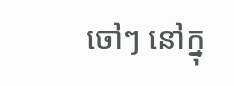ចៅៗ នៅក្នុ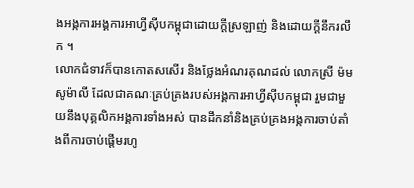ងអង្កការអង្គការអាហ្វីស៊ីបកម្ពុជាដោយក្តីស្រឡាញ់ និងដោយក្តីនឹករលឹក ។
លោកជំទាវក៏បានកោតសសើរ និងថ្លែងអំណរគុណដល់ លោកស្រី ម៉ម សូម៉ាលី ដែលជាគណៈគ្រប់គ្រងរបស់អង្គការអាហ្វីស៊ីបកម្ពុជា រួមជាមួយនឹងបុគ្គលិកអង្គការទាំងអស់ បានដឹកនាំនិងគ្រប់គ្រងអង្កការចាប់តាំងពីការចាប់ផ្តើមរហូ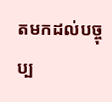តមកដល់បច្ចុប្ប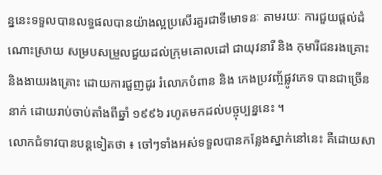ន្ននេះទទួលបានលទ្ធផលបានយ៉ាងល្អប្រសើរគួរជាទីមោទនៈ តាមរយៈ ការជួយផ្តល់ដំណោះស្រាយ សម្របសម្រួលជួយដល់ក្រុមគោលដៅ ជាយុវនារី និង កុមារីជនរងគ្រោះ និងងាយរងគ្រោះ ដោយការជួញដូរ រំលោភបំពាន និង កេងប្រវញ្ច័ផ្លូវភេទ បានជាច្រើននាក់ ដោយរាប់ចាប់តាំងពីឆ្នាំ ១៩៩៦ រហូតមកដល់បច្ចុប្បន្ននេះ ។
លោកជំទាវបានបន្តទៀតថា ៖ ចៅៗទាំងអស់ទទួលបានកន្លែងស្នាក់នៅនេះ គឺដោយសា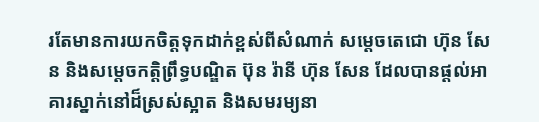រតែមានការយកចិត្តទុកដាក់ខ្ពស់ពីសំណាក់ សម្តេចតេជោ ហ៊ុន សែន និងសម្តេចកត្តិព្រឹទ្ធបណ្ឌិត ប៊ុន រ៉ានី ហ៊ុន សែន ដែលបានផ្តល់អាគារស្នាក់នៅដ៏ស្រស់ស្អាត និងសមរម្យនា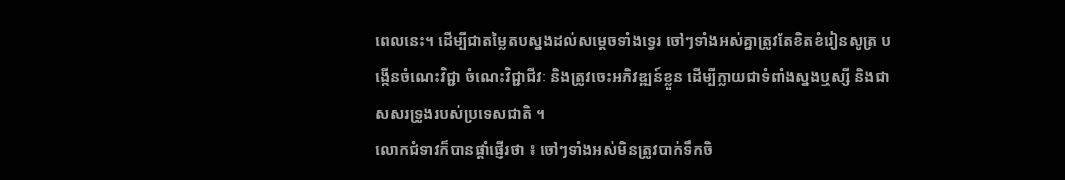ពេលនេះ។ ដើម្បីជាតម្លៃតបស្នងដល់សម្តេចទាំងទ្វេរ ចៅៗទាំងអស់គ្នាត្រូវតែខិតខំរៀនសូត្រ បង្កើនចំណេះវិជ្ជា ចំណេះវិជ្ជាជីវៈ និងត្រូវចេះអភិវឌ្ឍន៍ខ្លួន ដើម្បីក្លាយជាទំពាំងស្នងឬស្សី និងជាសសរទ្រូងរបស់ប្រទេសជាតិ ។
លោកជំទាវក៏បានផ្តាំផ្ញើរថា ៖ ចៅៗទាំងអស់មិនត្រូវបាក់ទឹកចិ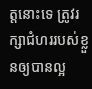ត្តនោះទេ ត្រូវរក្សាជំហររបស់ខ្លួនឲ្យបានល្អ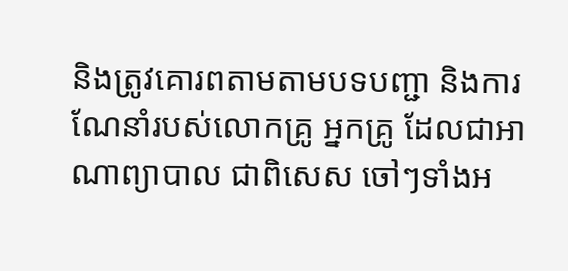និងត្រូវគោរពតាមតាមបទបញ្ជា និងការណែនាំរបស់លោកគ្រូ អ្នកគ្រូ ដែលជាអាណាព្យាបាល ជាពិសេស ចៅៗទាំងអ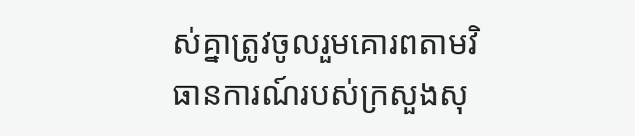ស់គ្នាត្រូវចូលរួមគោរពតាមវិធានការណ៍របស់ក្រសួងសុ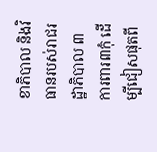ខាភិបាល និងវិធានរបស់រាជរដ្ឋាភិបាល ៣ការពារ៣កុំ ដើម្បីជៀសផុតពី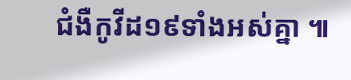ជំងឺកូវីដ១៩ទាំងអស់គ្នា ៕